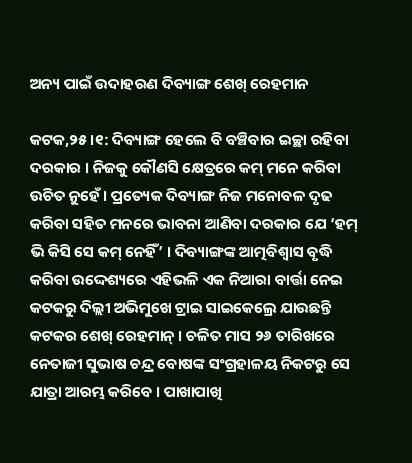ଅନ୍ୟ ପାଇଁ ଉଦାହରଣ ଦିବ୍ୟାଙ୍ଗ ଶେଖ୍ ରେହମାନ

କଟକ,୨୫।୧: ଦିବ୍ୟାଙ୍ଗ ହେଲେ ବି ବଞ୍ଚିବାର ଇଚ୍ଛା ରହିବା ଦରକାର । ନିଜକୁ କୌଣସି କ୍ଷେତ୍ରରେ କମ୍ ମନେ କରିବା ଉଚିତ ନୁହେଁ । ପ୍ରତ୍ୟେକ ଦିବ୍ୟାଙ୍ଗ ନିଜ ମନୋବଳ ଦୃଢ କରିବା ସହିତ ମନରେ ଭାବନା ଆଣିବା ଦରକାର ଯେ ‘ହମ୍ ଭି କିସି ସେ କମ୍ ନେହିଁ’ । ଦିବ୍ୟାଙ୍ଗଙ୍କ ଆତ୍ମବିଶ୍ୱାସ ବୃଦ୍ଧି କରିବା ଉଦ୍ଦେଶ୍ୟରେ ଏହିଭଳି ଏକ ନିଆରା ବାର୍ତ୍ତା ନେଇ କଟକରୁ ଦିଲ୍ଲୀ ଅଭିମୁଖେ ଟ୍ରାଇ ସାଇକେଲ୍ରେ ଯାଉଛନ୍ତି କଟକର ଶେଖ୍ ରେହମାନ୍ । ଚଳିତ ମାସ ୨୬ ତାରିଖରେ ନେତାଜୀ ସୁଭାଷ ଚନ୍ଦ୍ର ବୋଷଙ୍କ ସଂଗ୍ରହାଳୟ ନିକଟରୁ ସେ ଯାତ୍ରା ଆରମ୍ଭ କରିବେ । ପାଖାପାଖି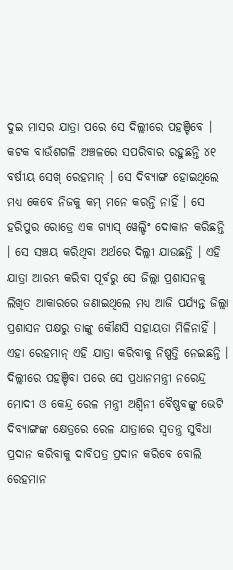ଦୁଇ ମାସର ଯାତ୍ରା ପରେ ସେ ଦିଲ୍ଲୀରେ ପହଞ୍ଚିବେ ।
କଟକ ବାଉଁଶଗଳି ଅଞ୍ଚଳରେ ସପରିବାର ରହୁଛନ୍ତି ୪୧ ବର୍ଷୀୟ ସେଖ୍ ରେହମାନ୍ । ସେ ଦିବ୍ୟାଙ୍ଗ ହୋଇଥିଲେ ମଧ୍ୟ କେବେ ନିଜକୁ କମ୍ ମନେ କରନ୍ତି ନାହିଁ । ସେ ହରିପୁର ରୋଡ୍ରେ ଏକ ଗ୍ୟାସ୍ ୱେଲ୍ଡିଂ ଦୋକାନ କରିଛନ୍ତି । ସେ ସଞ୍ଚୟ କରିଥିବା ଅର୍ଥରେ ଦିଲ୍ଲୀ ଯାଉଛନ୍ତି । ଏହି ଯାତ୍ରା ଆରମ୍ଭ କରିବା ପୂର୍ବରୁ ସେ ଜିଲ୍ଲା ପ୍ରଶାସନକୁ ଲିଖିତ ଆକାରରେ ଜଣାଇଥିଲେ ମଧ୍ୟ ଆଜି ପର୍ଯ୍ୟନ୍ତ ଜିଲ୍ଲା ପ୍ରଶାସନ ପକ୍ଷରୁ ତାଙ୍କୁ କୌଣସି ସହାୟତା ମିଳିନାହିଁ । ଏହା ରେହମାନ୍ ଏହି ଯାତ୍ରା କରିବାକୁ ନିଷ୍ପତ୍ତି ନେଇଛନ୍ତି । ଦିଲ୍ଲୀରେ ପହଞ୍ଚିବା ପରେ ସେ ପ୍ରଧାନମନ୍ତ୍ରୀ ନରେନ୍ଦ୍ର ମୋଦୀ ଓ କେନ୍ଦ୍ର ରେଳ ମନ୍ତ୍ରୀ ଅଶ୍ୱିନୀ ବୈଷ୍ଣବଙ୍କୁ ଭେଟି ଦିବ୍ୟାଙ୍ଗଙ୍କ କ୍ଷେତ୍ରରେ ରେଳ ଯାତ୍ରାରେ ସ୍ୱତନ୍ତ୍ର ସୁବିଧା ପ୍ରଦାନ କରିବାକୁ ଦାବିପତ୍ର ପ୍ରଦାନ କରିବେ ବୋଲି ରେହମାନ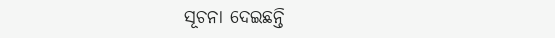ସୂଚନା ଦେଇଛନ୍ତି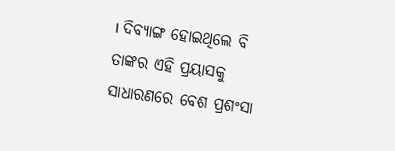। ଦିବ୍ୟାଙ୍ଗ ହୋଇଥିଲେ ବି ତାଙ୍କର ଏହି ପ୍ରୟାସକୁ ସାଧାରଣରେ ବେଶ ପ୍ରଶଂସା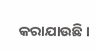କରାଯାଉଛି ।